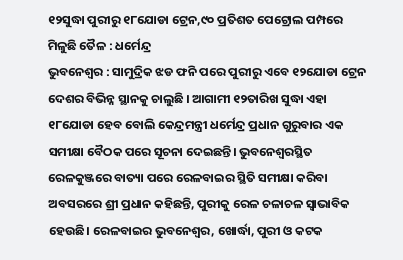୧୨ସୁଦ୍ଧା ପୁରୀରୁ ୧୮ଯୋଡା ଟ୍ରେନ,୯୦ ପ୍ରତିଶତ ପେଟ୍ରୋଲ ପମ୍ପରେ ମିଳୁଛି ତୈଳ : ଧର୍ମେନ୍ଦ୍ର
ଭୁବନେଶ୍ବର : ସାମୁଦ୍ରିକ ଝଡ ଫନି ପରେ ପୁରୀରୁ ଏବେ ୧୨ଯୋଡା ଟ୍ରେନ ଦେଶର ବିଭିନ୍ନ ସ୍ଥାନକୁ ଚାଲୁଛି । ଆଗାମୀ ୧୨ତାରିଖ ସୁଦ୍ଧା ଏହା ୧୮ଯୋଡା ହେବ ବୋଲି କେନ୍ଦ୍ରମନ୍ତ୍ରୀ ଧର୍ମେନ୍ଦ୍ର ପ୍ରଧାନ ଗୁରୁବାର ଏକ ସମୀକ୍ଷା ବୈଠକ ପରେ ସୂଚନା ଦେଇଛନ୍ତି। ଭୁବନେଶ୍ୱରସ୍ଥିତ ରେଳକୁଞ୍ଜରେ ବାତ୍ୟା ପରେ ରେଳବାଇର ସ୍ଥିତି ସମୀକ୍ଷା କରିବା ଅବସରରେ ଶ୍ରୀ ପ୍ରଧାନ କହିଛନ୍ତି, ପୁରୀକୁ ରେଳ ଚଳାଚଳ ସ୍ୱାଭାବିକ ହେଉଛି। ରେଳବାଇର ଭୁବନେଶ୍ୱର, ଖୋର୍ଦ୍ଧା, ପୁରୀ ଓ କଟକ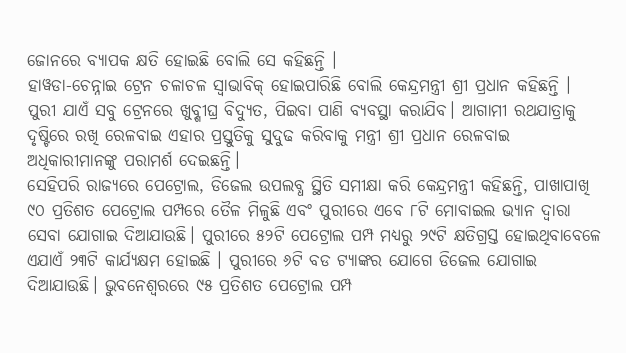ଜୋନରେ ବ୍ୟାପକ କ୍ଷତି ହୋଇଛି ବୋଲି ସେ କହିଛନ୍ତି ।
ହାୱଡା-ଚେନ୍ନାଇ ଟ୍ରେନ ଚଳାଚଳ ସ୍ୱାଭାବିକ୍ ହୋଇପାରିଛି ବୋଲି କେନ୍ଦ୍ରମନ୍ତ୍ରୀ ଶ୍ରୀ ପ୍ରଧାନ କହିଛନ୍ତି । ପୁରୀ ଯାଏଁ ସବୁ ଟ୍ରେନରେ ଖୁବ୍ଶୀଘ୍ର ବିଦ୍ୟୁତ, ପିଇବା ପାଣି ବ୍ୟବସ୍ଥା କରାଯିବ। ଆଗାମୀ ରଥଯାତ୍ରାକୁ ଦୃଷ୍ଟିରେ ରଖି ରେଳବାଇ ଏହାର ପ୍ରସ୍ତୁତିକୁ ସୁଦୁଢ କରିବାକୁ ମନ୍ତ୍ରୀ ଶ୍ରୀ ପ୍ରଧାନ ରେଳବାଇ
ଅଧିକାରୀମାନଙ୍କୁ ପରାମର୍ଶ ଦେଇଛନ୍ତି।
ସେହିପରି ରାଜ୍ୟରେ ପେଟ୍ରୋଲ, ଡିଜେଲ ଉପଲବ୍ଧ ସ୍ଥିତି ସମୀକ୍ଷା କରି କେନ୍ଦ୍ରମନ୍ତ୍ରୀ କହିଛନ୍ତି, ପାଖାପାଖି ୯୦ ପ୍ରତିଶତ ପେଟ୍ରୋଲ ପମ୍ପରେ ତୈଳ ମିଳୁଛି ଏବଂ ପୁରୀରେ ଏବେ ୮ଟି ମୋବାଇଲ ଭ୍ୟାନ ଦ୍ୱାରା ସେବା ଯୋଗାଇ ଦିଆଯାଉଛି। ପୁରୀରେ ୫୨ଟି ପେଟ୍ରୋଲ ପମ୍ପ ମଧ୍ୟରୁ ୨୯ଟି କ୍ଷତିଗ୍ରସ୍ତ ହୋଇଥିବାବେଳେ ଏଯାଏଁ ୨୩ଟି କାର୍ଯ୍ୟକ୍ଷମ ହୋଇଛି । ପୁରୀରେ ୬ଟି ବଡ ଟ୍ୟାଙ୍କର ଯୋଗେ ଡିଜେଲ ଯୋଗାଇ ଦିଆଯାଉଛି। ଭୁବନେଶ୍ୱରରେ ୯୫ ପ୍ରତିଶତ ପେଟ୍ରୋଲ ପମ୍ପ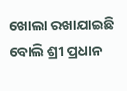ଖୋଲା ରଖାଯାଇଛି ବୋଲି ଶ୍ରୀ ପ୍ରଧାନ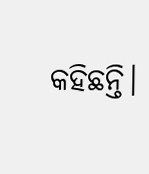କହିଛନ୍ତି।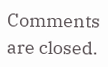Comments are closed.